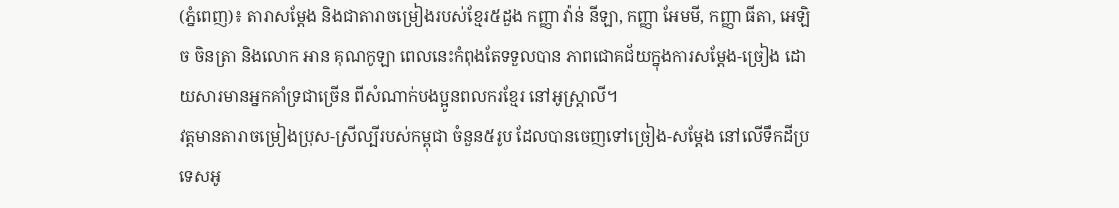(ភ្នំពេញ)៖ តារាសម្តែង និងជាតារាចម្រៀងរបស់ខ្មែរ៥ដួង កញ្ញា វ៉ាន់ នីឡា, កញ្ញា អែមមី, កញ្ញា ធីតា, អេឡិច ចិនត្រា និងលោក អាន គុណកូឡា ពេលនេះកំពុងតែទទួលបាន ភាពជោគជ័យក្នុងការសម្តែង-ច្រៀង ដោយសារមានអ្នកគាំទ្រជាច្រើន ពីសំណាក់បងប្អូនពលករខ្មែរ នៅអូស្រ្តាលី។
វត្តមានតារាចម្រៀងប្រុស-ស្រីល្បីរបស់កម្ពុជា ចំនួន៥រូប ដែលបានចេញទៅច្រៀង-សម្ដែង នៅលើទឹកដីប្រទេសអូ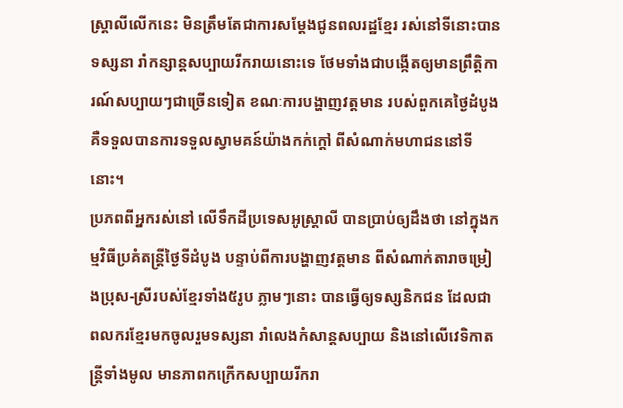ស្ត្រាលីលើកនេះ មិនត្រឹមតែជាការសម្ដែងជូនពលរដ្ឋខ្មែរ រស់នៅទីនោះបានទស្សនា រាំកន្សាន្តសប្បាយរីករាយនោះទេ ថែមទាំងជាបង្កើតឲ្យមានព្រឹត្តិការណ៍សប្បាយៗជាច្រើនទៀត ខណៈការបង្ហាញវត្តមាន របស់ពួកគេថ្ងៃដំបូង គឺទទួលបានការទទួលស្វាមគន៍យ៉ាងកក់ក្តៅ ពីសំណាក់មហាជននៅទីនោះ។
ប្រភពពីអ្នករស់នៅ លើទឹកដីប្រទេសអូស្រ្តាលី បានប្រាប់ឲ្យដឹងថា នៅក្នុងកម្មវិធីប្រគំតន្រ្តីថ្ងៃទីដំបូង បន្ទាប់ពីការបង្ហាញវត្តមាន ពីសំណាក់តារាចម្រៀងប្រុស-ស្រីរបស់ខ្មែរទាំង៥រូប ភ្លាមៗនោះ បានធ្វើឲ្យទស្សនិកជន ដែលជាពលករខ្មែរមកចូលរួមទស្សនា រាំលេងកំសាន្តសប្បាយ និងនៅលើវេទិកាតន្ត្រីទាំងមូល មានភាពកក្រើកសប្បាយរីករា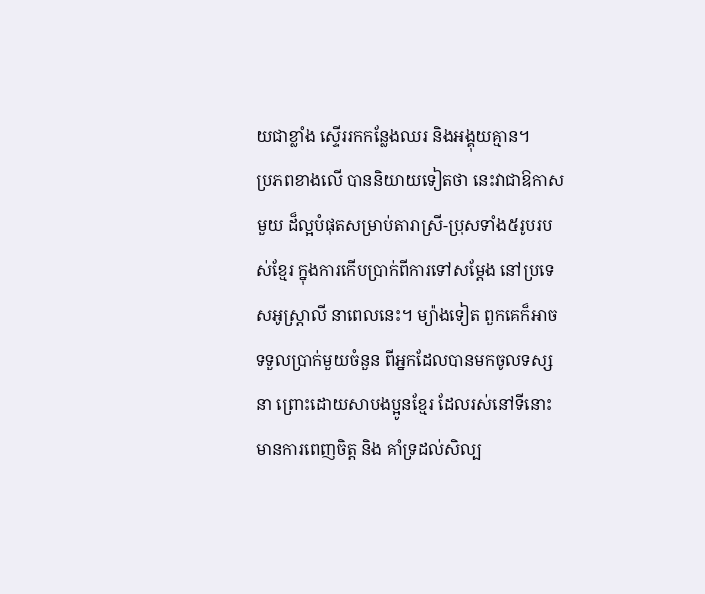យជាខ្លាំង ស្ទើររកកន្លែងឈរ និងអង្គុយគ្មាន។
ប្រភពខាងលើ បាននិយាយទៀតថា នេះវាជាឱកាសមួយ ដ៏ល្អបំផុតសម្រាប់តារាស្រី-ប្រុសទាំង៥រូបរបស់ខ្មែរ ក្នុងការកើបប្រាក់ពីការទៅសម្តែង នៅប្រទេសអូស្រ្តាលី នាពេលនេះ។ ម្យ៉ាងទៀត ពួកគេក៏អាចទទួលប្រាក់មួយចំនួន ពីអ្នកដែលបានមកចូលទស្សនា ព្រោះដោយសាបងប្អូនខ្មែរ ដែលរស់នៅទីនោះ មានការពេញចិត្ត និង គាំទ្រដល់សិល្ប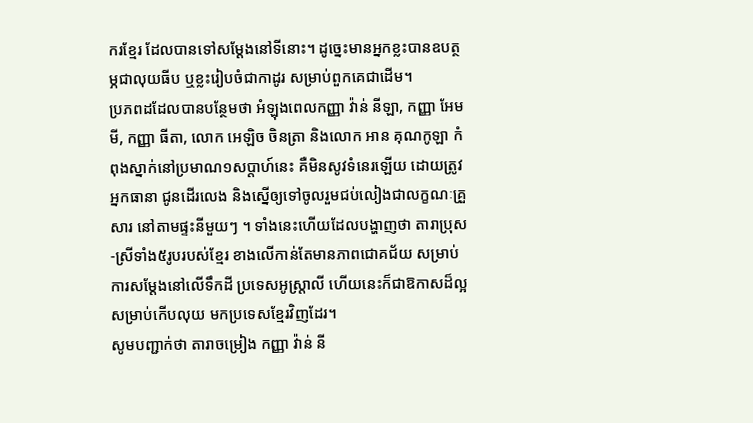ករខ្មែរ ដែលបានទៅសម្តែងនៅទីនោះ។ ដូច្នេះមានអ្នកខ្លះបានឧបត្ថម្ភជាលុយធីប ឬខ្លះរៀបចំជាកាដូរ សម្រាប់ពួកគេជាដើម។
ប្រភពដដែលបានបន្ថែមថា អំឡុងពេលកញ្ញា វ៉ាន់ នីឡា, កញ្ញា អែមមី, កញ្ញា ធីតា, លោក អេឡិច ចិនត្រា និងលោក អាន គុណកូឡា កំពុងស្នាក់នៅប្រមាណ១សប្តាហ៍នេះ គឺមិនសូវទំនេរឡើយ ដោយត្រូវអ្នកធានា ជូនដើរលេង និងស្នើឲ្យទៅចូលរួមជប់លៀងជាលក្ខណៈគ្រួសារ នៅតាមផ្ទះនីមួយៗ ។ ទាំងនេះហើយដែលបង្ហាញថា តារាប្រុស-ស្រីទាំង៥រូបរបស់ខ្មែរ ខាងលើកាន់តែមានភាពជោគជ័យ សម្រាប់ការសម្តែងនៅលើទឹកដី ប្រទេសអូស្រ្តាលី ហើយនេះក៏ជាឱកាសដ៏ល្អសម្រាប់កើបលុយ មកប្រទេសខ្មែរវិញដែរ។
សូមបញ្ជាក់ថា តារាចម្រៀង កញ្ញា វ៉ាន់ នី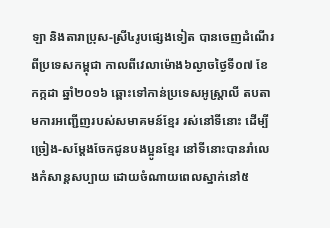ឡា និងតារាប្រុស-ស្រី៤រូបផ្សេងទៀត បានចេញដំណើរពីប្រទេសកម្ពុជា កាលពីវេលាម៉ោង៦ល្ងាចថ្ងៃទី០៧ ខែកក្កដា ឆ្នាំ២០១៦ ឆ្ពោះទៅកាន់ប្រទេសអូស្រ្តាលី តបតាមការអញ្ជើញរបស់សមាគមន៍ខ្មែរ រស់នៅទីនោះ ដើម្បីច្រៀង-សម្តែងចែកជូនបងប្អូនខ្មែរ នៅទីនោះបានរាំលេងកំសាន្តសប្បាយ ដោយចំណាយពេលស្នាក់នៅ៥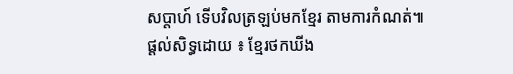សប្តាហ៍ ទើបវិលត្រឡប់មកខ្មែរ តាមការកំណត់៕
ផ្តល់សិទ្ធដោយ ៖ ខ្មែរថកឃីង